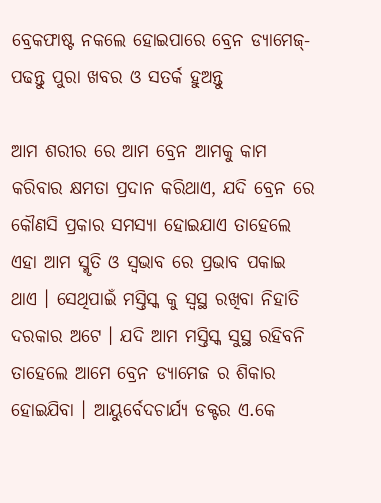ବ୍ରେକଫାଷ୍ଟ ନକଲେ ହୋଇପାରେ ବ୍ରେନ ଡ୍ୟାମେଜ୍- ପଢନ୍ତୁ ପୁରା ଖବର ଓ ସତର୍କ ହୁଅନ୍ତୁ

ଆମ ଶରୀର ରେ ଆମ ବ୍ରେନ ଆମକୁ କାମ କରିବାର କ୍ଷମତା ପ୍ରଦାନ କରିଥାଏ, ଯଦି ବ୍ରେନ ରେ କୌଣସି ପ୍ରକାର ସମସ୍ୟା ହୋଇଯାଏ ତାହେଲେ ଏହା ଆମ ସ୍ମୃତି ଓ ସ୍ଵଭାବ ରେ ପ୍ରଭାବ ପକାଇ ଥାଏ । ସେଥିପାଇଁ ମସ୍ତିସ୍କ କୁ ସ୍ଵସ୍ଥ ରଖିବା ନିହାତି ଦରକାର ଅଟେ । ଯଦି ଆମ ମସ୍ତିସ୍କ ସୁସ୍ଥ ରହିବନି ତାହେଲେ ଆମେ ବ୍ରେନ ଡ୍ୟାମେଜ ର ଶିକାର ହୋଇଯିବା । ଆୟୁର୍ବେଦଚାର୍ଯ୍ୟ ଡକ୍ଟର ଏ.କେ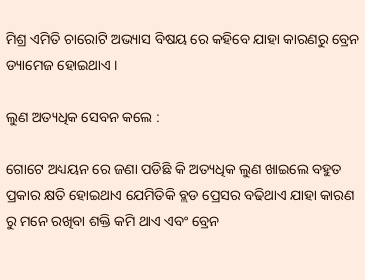ମିଶ୍ର ଏମିତି ଚାରୋଟି ଅଭ୍ୟାସ ବିଷୟ ରେ କହିବେ ଯାହା କାରଣରୁ ବ୍ରେନ ଡ୍ୟାମେଜ ହୋଇଥାଏ ।

ଲୁଣ ଅତ୍ୟଧିକ ସେବନ କଲେ :

ଗୋଟେ ଅଧ୍ୟୟନ ରେ ଜଣା ପଡିଛି କି ଅତ୍ୟଧିକ ଲୁଣ ଖାଇଲେ ବହୁତ ପ୍ରକାର କ୍ଷତି ହୋଇଥାଏ ଯେମିତିକି ବ୍ଲଡ ପ୍ରେସର ବଢିଥାଏ ଯାହା କାରଣ ରୁ ମନେ ରଖିବା ଶକ୍ତି କମି ଥାଏ ଏବଂ ବ୍ରେନ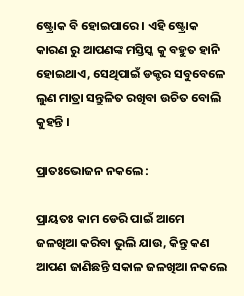ଷ୍ଟ୍ରୋକ ବି ହୋଇପାରେ । ଏହି ଷ୍ଟ୍ରୋକ କାରଣ ରୁ ଆପଣଙ୍କ ମସ୍ତିସ୍କ କୁ ବହୁତ ହାନି ହୋଇଥାଏ, ସେଥିପାଇଁ ଡକ୍ଟର ସବୁବେଳେ ଲୁଣ ମାତ୍ରା ସନ୍ତୁଳିତ ରଖିବା ଉଚିତ ବୋଲି କୁହନ୍ତି ।

ପ୍ରାତଃଭୋଜନ ନକଲେ :

ପ୍ରାୟତଃ କାମ ଡେରି ପାଇଁ ଆମେ ଜଳଖିଆ କରିବା ଭୁଲି ଯାଉ, କିନ୍ତୁ କଣ ଆପଣ ଜାଣିଛନ୍ତି ସକାଳ ଜଳଖିଆ ନକଲେ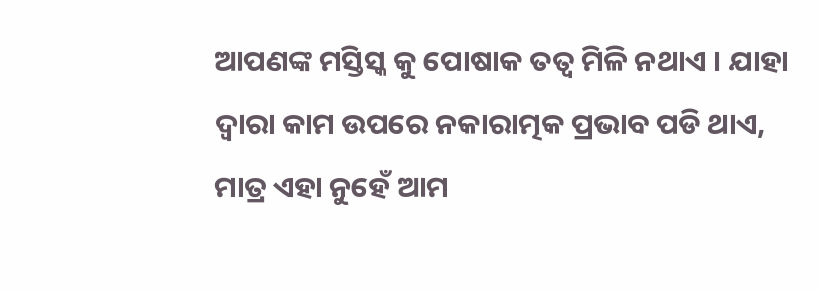ଆପଣଙ୍କ ମସ୍ତିସ୍କ କୁ ପୋଷାକ ତତ୍ଵ ମିଳି ନଥାଏ । ଯାହା ଦ୍ଵାରା କାମ ଉପରେ ନକାରାତ୍ମକ ପ୍ରଭାବ ପଡି ଥାଏ, ମାତ୍ର ଏହା ନୁହେଁ ଆମ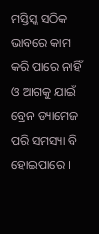ମସ୍ତିସ୍କ ସଠିକ ଭାବରେ କାମ କରି ପାରେ ନାହିଁ ଓ ଆଗକୁ ଯାଇଁ ବ୍ରେନ ଡ୍ୟାମେଜ ପରି ସମସ୍ୟା ବି ହୋଇପାରେ ।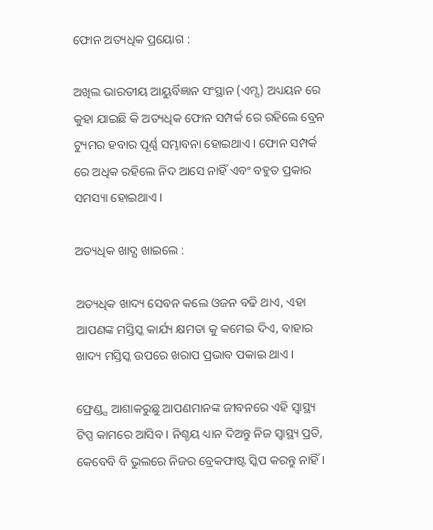ଫୋନ ଅତ୍ୟଧିକ ପ୍ରୟୋଗ :

ଅଖିଲ ଭାରତୀୟ ଆୟୁର୍ବିଜ୍ଞାନ ସଂସ୍ଥାନ (ଏମ୍ସ) ଅଧ୍ୟୟନ ରେ କୁହା ଯାଇଛି କି ଅତ୍ୟଧିକ ଫୋନ ସମ୍ପର୍କ ରେ ରହିଲେ ବ୍ରେନ ଟ୍ୟୁମର ହବାର ପୂର୍ଣ୍ଣ ସମ୍ଭାବନା ହୋଇଥାଏ । ଫୋନ ସମ୍ପର୍କ ରେ ଅଧିକ ରହିଲେ ନିଦ ଆସେ ନାହିଁ ଏବଂ ବହୁତ ପ୍ରକାର ସମସ୍ୟା ହୋଇଥାଏ ।

ଅତ୍ୟଧିକ ଖାଦ୍ଯ ଖାଇଲେ :

ଅତ୍ୟଧିକ ଖାଦ୍ୟ ସେବନ କଲେ ଓଜନ ବଢି ଥାଏ, ଏହା ଆପଣଙ୍କ ମସ୍ତିସ୍କ କାର୍ଯ୍ୟ କ୍ଷମତା କୁ କମେଇ ଦିଏ, ବାହାର ଖାଦ୍ୟ ମସ୍ତିସ୍କ ଉପରେ ଖରାପ ପ୍ରଭାବ ପକାଇ ଥାଏ ।

ଫ୍ରେଣ୍ଡ୍ସ ଆଶାକରୁଛୁ ଆପଣମାନଙ୍କ ଜୀବନରେ ଏହି ସ୍ୱାସ୍ଥ୍ୟ ଟିପ୍ସ କାମରେ ଆସିବ । ନିଶ୍ଚୟ ଧ୍ୟାନ ଦିଅନ୍ତୁ ନିଜ ସ୍ୱାସ୍ଥ୍ୟ ପ୍ରତି, କେବେବି ବି ଭୁଲରେ ନିଜର ବ୍ରେକଫାଷ୍ଟ ସ୍କିପ କରନ୍ତୁ ନାହିଁ ।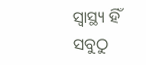ସ୍ୱାସ୍ଥ୍ୟ ହିଁ ସବୁଠୁ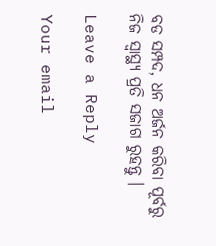ବଡ ସମ୍ପଦ, ଧନ ଅର୍ଜନ କରିବା ପୂର୍ବରୁ ନିଜ ସ୍ୱାସ୍ଥ୍ୟ ପ୍ରତି ସଜାଗ ରୁହନ୍ତୁ ।

Leave a Reply

Your email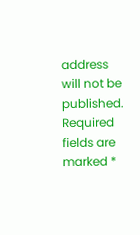address will not be published. Required fields are marked *